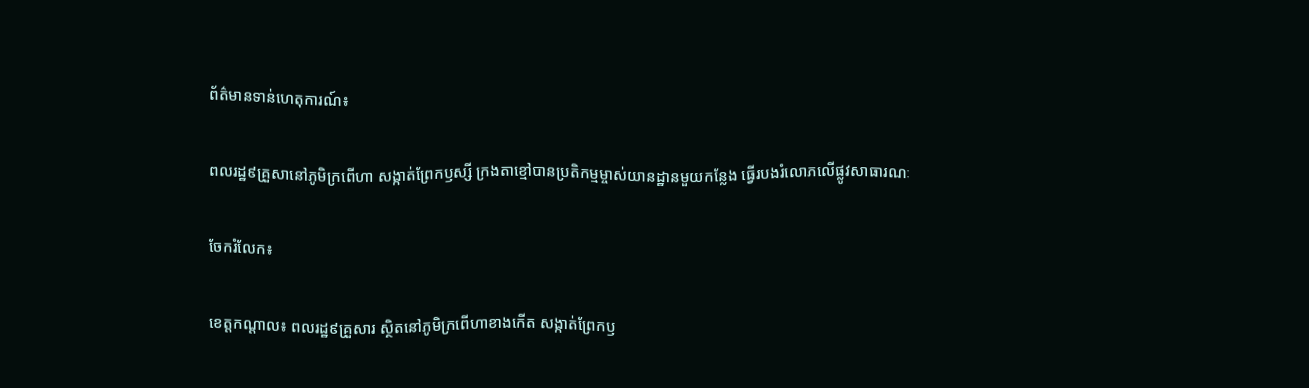ព័ត៌មានទាន់ហេតុការណ៍៖

ពលរដ្ឋ៩គ្រួសានៅភូមិក្រពើហា សង្កាត់ព្រែកឫស្សី ក្រងតាខ្មៅបានប្រតិកម្មម្ចាស់យានដ្ឋានមួយកន្លែង ធ្វើរបងរំលោភលើផ្លូវសាធារណៈ

ចែករំលែក៖

ខេត្តកណ្តាល៖ ពលរដ្ឋ៩គ្រួសារ ស្ថិតនៅភូមិក្រពើហាខាងកើត សង្កាត់ព្រែកឫ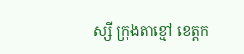ស្សី ក្រុងតាខ្មៅ ខេត្តក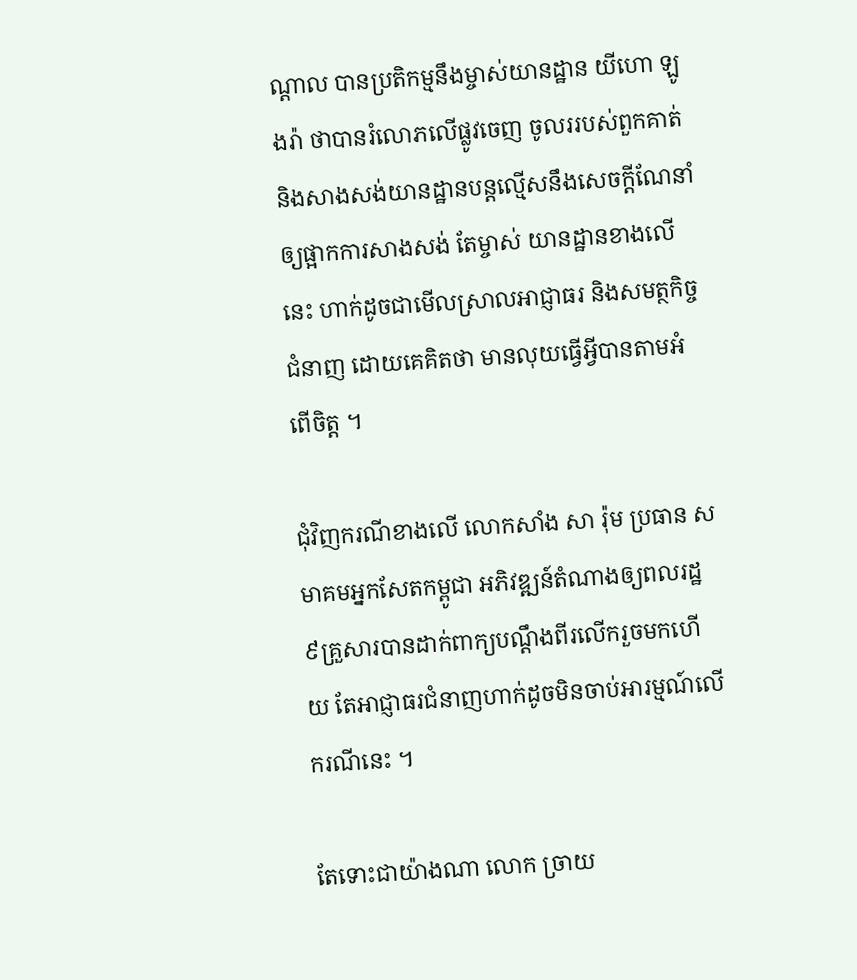ណ្តាល បានប្រតិកម្មនឹងម្ចាស់យានដ្ឋាន យីហោ ឡូងរ៉ា ថាបានរំលោភលើផ្លូវចេញ ចូលររបស់ពួកគាត់ និងសាងសង់យានដ្ឋានបន្តល្មើសនឹងសេចក្តីណែនាំឲ្យផ្អាកការសាងសង់ តែម្ចាស់ យានដ្ឋានខាងលើនេះ ហាក់ដូចជាមើលស្រាលអាជ្ញាធរ និងសមត្ថកិច្ចជំនាញ ដោយគេគិតថា មានលុយធ្វើអ្វីបានតាមអំពើចិត្ត ។

ជុំវិញករណីខាងលើ លោកសាំង សា រ៉ុម ប្រធាន សមាគមអ្នកសែតកម្ពូជា អភិវឌ្ឍន៍តំណាងឲ្យពលរដ្ឋ ៩គ្រួសារបានដាក់ពាក្យបណ្តឹងពីរលើករួចមកហើយ តែអាជ្ញាធរជំនាញហាក់ដូចមិនចាប់អារម្មណ៍លើករណីនេះ ។

តែទោះជាយ៉ាងណា លោក ច្រាយ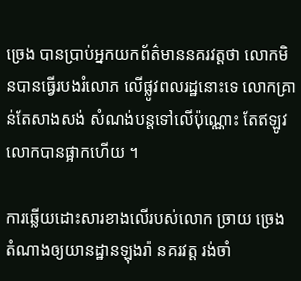ច្រេង បានប្រាប់អ្នកយកព័ត៌មាននគរវត្តថា លោកមិនបានធ្វើរបងរំលោភ លើផ្លូវពលរដ្ឋនោះទេ លោកគ្រាន់តែសាងសង់ សំណង់បន្តទៅលើប៉ុណ្ណោះ តែឥឡូវលោកបានផ្អាកហើយ ។

ការឆ្លើយដោះសារខាងលើរបស់លោក ច្រាយ ច្រេង តំណាងឲ្យយានដ្ឋានឡុងរ៉ា នគរវត្ត រង់ចាំ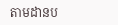តាមដានប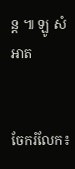ន្ត ៕ ឡូ សំអាត


ចែករំលែក៖